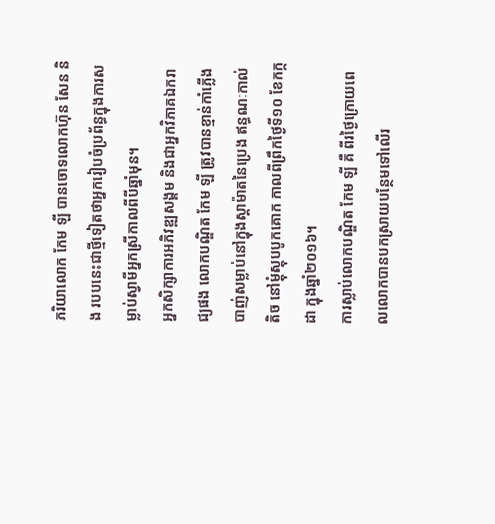ភរិយាលោក កែម ឡី បានចោទលោកហ៊ុន សែន និង របបនេះជាថ្មីទៀតថាអ្នករៀបចំប្រព័ន្ធក្នុងការសម្លាប់ស្វាមីអ្នកស្រីកាលពីបីឆ្នាំមុន។
អ្នកសិក្សាការអភិវឌ្ឍសង្គម និងជាអ្នកវិភាគឯករាជ្យផង លោកបណ្ឌិត កែម ឡី ត្រូវបានខ្មាន់កាំភ្លើងបាញ់សម្លាប់នៅក្នុងស្តាម៉ាតនៃប្រេង ឥន្ធណៈកាល់តិច នៅម្ដុំស្តុបបូកគោក កាលពីព្រឹកថ្ងៃទី១០ ខែកក្កដា ក្នុងឆ្នាំ២០១៦។
ការស្លាប់លោកបណ្ឌិត កែម ឡី គឺ ពីរថ្ងៃក្រោយពេលលោកបានបកស្រាយបន្ថែមទៅលើរ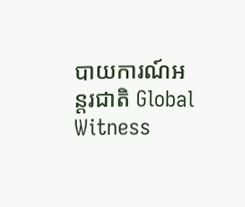បាយការណ៍អន្តរជាតិ Global Witness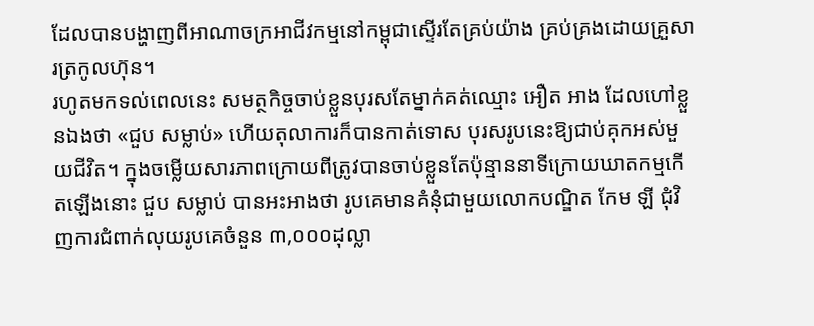ដែលបានបង្ហាញពីអាណាចក្រអាជីវកម្មនៅកម្ពុជាស្ទើរតែគ្រប់យ៉ាង គ្រប់គ្រងដោយគ្រួសារត្រកូលហ៊ុន។
រហូតមកទល់ពេលនេះ សមត្ថកិច្ចចាប់ខ្លួនបុរសតែម្នាក់គត់ឈ្មោះ អឿត អាង ដែលហៅខ្លួនឯងថា «ជួប សម្លាប់» ហើយតុលាការក៏បានកាត់ទោស បុរសរូបនេះឱ្យជាប់គុកអស់មួយជីវិត។ ក្នុងចម្លើយសារភាពក្រោយពីត្រូវបានចាប់ខ្លួនតែប៉ុន្មាននាទីក្រោយឃាតកម្មកើតឡើងនោះ ជួប សម្លាប់ បានអះអាងថា រូបគេមានគំនុំជាមួយលោកបណ្ឌិត កែម ឡី ជុំវិញការជំពាក់លុយរូបគេចំនួន ៣,០០០ដុល្លា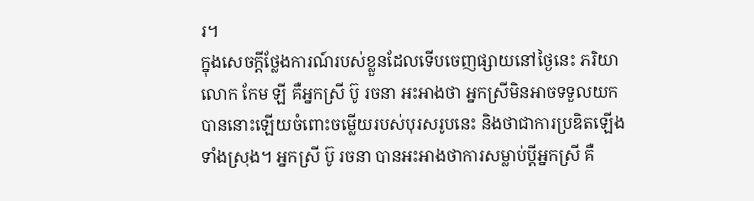រ។
ក្នុងសេចក្តីថ្លែងការណ៍របស់ខ្លួនដែលទើបចេញផ្សាយនៅថ្ងៃនេះ ភរិយាលោក កែម ឡី គឺអ្នកស្រី ប៊ូ រចនា អះអាងថា អ្នកស្រីមិនអាចទទួលយកបាននោះឡើយចំពោះចម្លើយរបស់បុរសរូបនេះ និងថាជាការប្រឌិតឡើងទាំងស្រុង។ អ្នកស្រី ប៊ូ រចនា បានអះអាងថាការសម្លាប់ប្តីអ្នកស្រី គឺ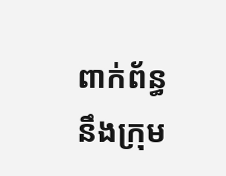ពាក់ព័ន្ធនឹងក្រុម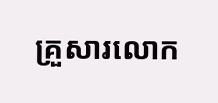គ្រួសារលោក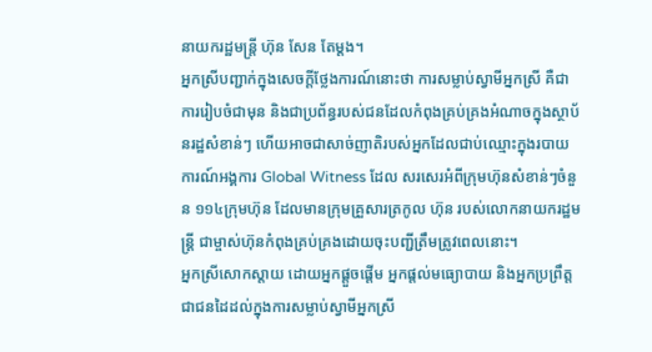នាយករដ្ឋមន្ត្រី ហ៊ុន សែន តែម្តង។
អ្នកស្រីបញ្ជាក់ក្នុងសេចក្តីថ្លែងការណ៍នោះថា ការសម្លាប់ស្វាមីអ្នកស្រី គឺជាការរៀបចំជាមុន និងជាប្រព័ន្ធរបស់ជនដែលកំពុងគ្រប់គ្រងអំណាចក្នុងស្ថាប័នរដ្ឋសំខាន់ៗ ហើយអាចជាសាច់ញាតិរបស់អ្នកដែលជាប់ឈ្មោះក្នុងរបាយការណ៍អង្គការ Global Witness ដែល សរសេរអំពីក្រុមហ៊ុនសំខាន់ៗចំនួន ១១៤ក្រុមហ៊ុន ដែលមានក្រុមគ្រួសារត្រកូល ហ៊ុន របស់លោកនាយករដ្ឋមន្ត្រី ជាម្ចាស់ហ៊ុនកំពុងគ្រប់គ្រងដោយចុះបញ្ជីត្រឹមត្រូវពេលនោះ។
អ្នកស្រីសោកស្តាយ ដោយអ្នកផ្ដួចផ្ដើម អ្នកផ្ដល់មធ្យោបាយ និងអ្នកប្រព្រឹត្តជាជនដៃដល់ក្នុងការសម្លាប់ស្វាមីអ្នកស្រី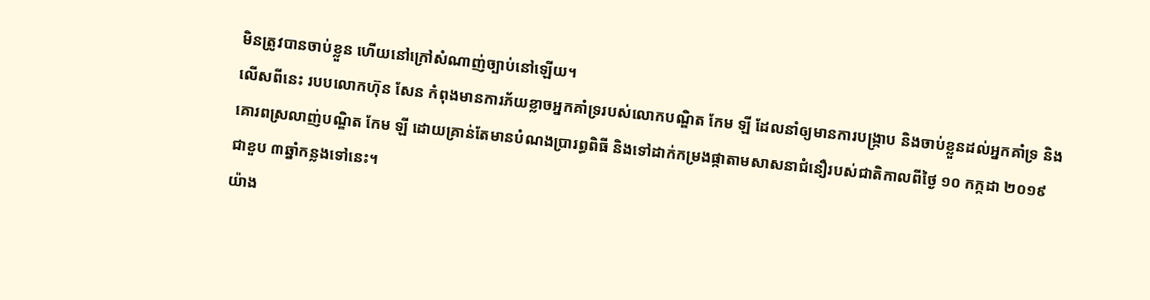មិនត្រូវបានចាប់ខ្លួន ហើយនៅក្រៅសំណាញ់ច្បាប់នៅឡើយ។
លើសពីនេះ របបលោកហ៊ុន សែន កំពុងមានការភ័យខ្លាចអ្នកគាំទ្ររបស់លោកបណ្ឌិត កែម ឡី ដែលនាំឲ្យមានការបង្ក្រាប និងចាប់ខ្លួនដល់អ្នកគាំទ្រ និងគោរពស្រលាញ់បណ្ឌិត កែម ឡី ដោយគ្រាន់តែមានបំណងប្រារព្ធពិធី និងទៅដាក់កម្រងផ្កាតាមសាសនាជំនឿរបស់ជាតិកាលពីថ្ងៃ ១០ កក្កដា ២០១៩ ជាខួប ៣ឆ្នាំកន្លងទៅនេះ។
យ៉ាង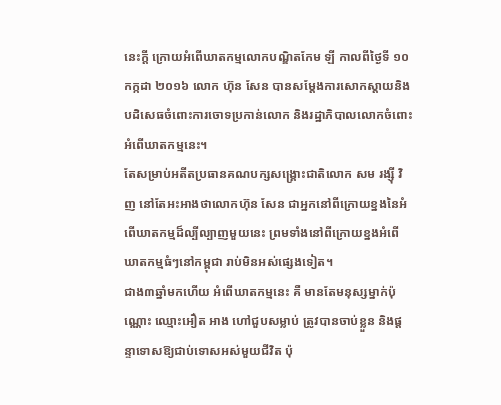នេះក្តី ក្រោយអំពើឃាតកម្មលោកបណ្ឌិតកែម ឡី កាលពីថ្ងៃទី ១០ កក្កដា ២០១៦ លោក ហ៊ុន សែន បានសម្តែងការសោកស្តាយនិងបដិសេធចំពោះការចោទប្រកាន់លោក និងរដ្ឋាភិបាលលោកចំពោះអំពើឃាតកម្មនេះ។
តែសម្រាប់អតីតប្រធានគណបក្សសង្រ្គោះជាតិលោក សម រង្ស៊ី វិញ នៅតែអះអាងថាលោកហ៊ុន សែន ជាអ្នកនៅពីក្រោយខ្នងនៃអំពើឃាតកម្មដ៏ល្បីល្បាញមួយនេះ ព្រមទាំងនៅពីក្រោយខ្នងអំពើឃាតកម្មធំៗនៅកម្ពុជា រាប់មិនអស់ផ្សេងទៀត។
ជាង៣ឆ្នាំមកហើយ អំពើឃាតកម្មនេះ គឺ មានតែមនុស្សម្នាក់ប៉ុណ្ណោះ ឈ្មោះអឿត អាង ហៅជួបសម្លាប់ ត្រូវបានចាប់ខ្លួន និងផ្តន្ទាទោសឱ្យជាប់ទោសអស់មួយជីវិត ប៉ុ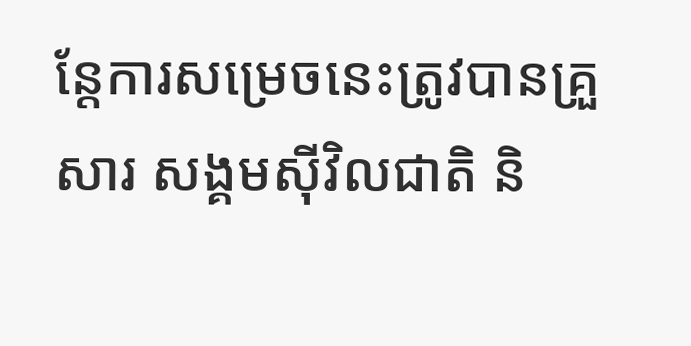ន្តែការសម្រេចនេះត្រូវបានគ្រួសារ សង្គមស៊ីវិលជាតិ និ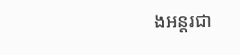ងអន្តរជា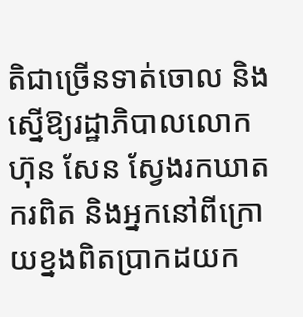តិជាច្រើនទាត់ចោល និងស្នើឱ្យរដ្ឋាភិបាលលោកហ៊ុន សែន ស្វែងរកឃាតករពិត និងអ្នកនៅពីក្រោយខ្នងពិតប្រាកដយក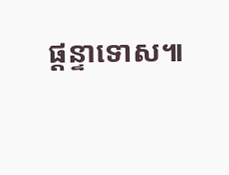ផ្តន្ទាទោស៕